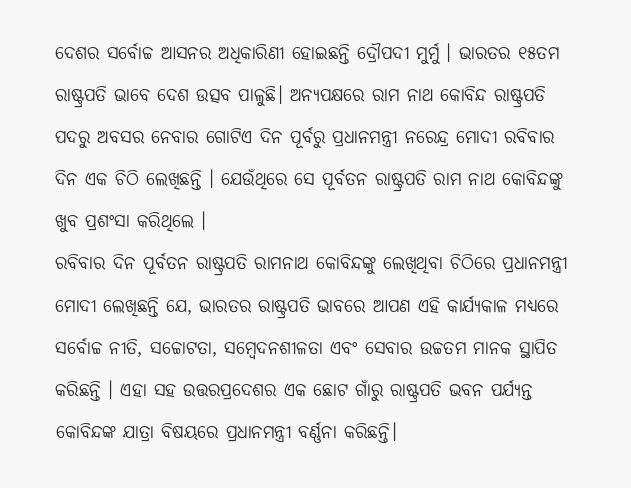ଦେଶର ସର୍ବୋଚ୍ଚ ଆସନର ଅଧିକାରିଣୀ ହୋଇଛନ୍ତି ଦ୍ରୌପଦୀ ମୁର୍ମୁ । ଭାରତର ୧୫ତମ ରାଷ୍ଟ୍ରପତି ଭାବେ ଦେଶ ଉତ୍ସବ ପାଳୁଛି। ଅନ୍ୟପକ୍ଷରେ ରାମ ନାଥ କୋବିନ୍ଦ ରାଷ୍ଟ୍ରପତି ପଦରୁ ଅବସର ନେବାର ଗୋଟିଏ ଦିନ ପୂର୍ବରୁ ପ୍ରଧାନମନ୍ତ୍ରୀ ନରେନ୍ଦ୍ର ମୋଦୀ ରବିବାର ଦିନ ଏକ ଚିଠି ଲେଖିଛନ୍ତି । ଯେଉଁଥିରେ ସେ ପୂର୍ବତନ ରାଷ୍ଟ୍ରପତି ରାମ ନାଥ କୋବିନ୍ଦଙ୍କୁ ଖୁବ ପ୍ରଶଂସା କରିଥିଲେ ।
ରବିବାର ଦିନ ପୂର୍ବତନ ରାଷ୍ଟ୍ରପତି ରାମନାଥ କୋବିନ୍ଦଙ୍କୁ ଲେଖିଥିବା ଚିଠିରେ ପ୍ରଧାନମନ୍ତ୍ରୀ ମୋଦୀ ଲେଖିଛନ୍ତି ଯେ, ଭାରତର ରାଷ୍ଟ୍ରପତି ଭାବରେ ଆପଣ ଏହି କାର୍ଯ୍ୟକାଳ ମଧ୍ୟରେ ସର୍ବୋଚ୍ଚ ନୀତି, ସଚ୍ଚୋଟତା, ସମ୍ବେଦନଶୀଳତା ଏବଂ ସେବାର ଉଚ୍ଚତମ ମାନକ ସ୍ଥାପିତ କରିଛନ୍ତି । ଏହା ସହ ଉତ୍ତରପ୍ରଦେଶର ଏକ ଛୋଟ ଗାଁରୁ ରାଷ୍ଟ୍ରପତି ଭବନ ପର୍ଯ୍ୟନ୍ତ କୋବିନ୍ଦଙ୍କ ଯାତ୍ରା ବିଷୟରେ ପ୍ରଧାନମନ୍ତ୍ରୀ ବର୍ଣ୍ଣନା କରିଛନ୍ତି।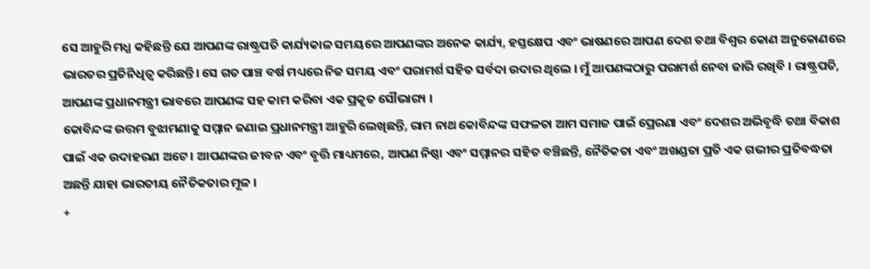ସେ ଆହୁରି ମଧ୍ଯ କହିଛନ୍ତି ଯେ ଆପଣଙ୍କ ରାଷ୍ଟ୍ରପତି କାର୍ଯ୍ୟକାଳ ସମୟରେ ଆପଣଙ୍କର ଅନେକ କାର୍ଯ୍ୟ, ହସ୍ତକ୍ଷେପ ଏବଂ ଭାଷଣରେ ଆପଣ ଦେଶ ତଥା ବିଶ୍ୱର କୋଣ ଅନୁକୋଣରେ ଭାରତର ପ୍ରତିନିଧିତ୍ୱ କରିଛନ୍ତି। ସେ ଗତ ପାଞ୍ଚ ବର୍ଷ ମଧ୍ୟରେ ନିଜ ସମୟ ଏବଂ ପରାମର୍ଶ ସହିତ ସର୍ବଦା ଉଦାର ଥିଲେ । ମୁଁ ଆପଣଙ୍କଠାରୁ ପରାମର୍ଶ ନେବା ଜାରି ରଖିବି । ରାଷ୍ଟ୍ରପତି, ଆପଣଙ୍କ ପ୍ରଧାନମନ୍ତ୍ରୀ ଭାବରେ ଆପଣଙ୍କ ସହ କାମ କରିବା ଏକ ପ୍ରକୃତ ସୌଭାଗ୍ୟ ।
କୋବିନ୍ଦଙ୍କ ଉତ୍ତମ ବୁଝାମଣାକୁ ସମ୍ମାନ ଜଣାଇ ପ୍ରଧାନମନ୍ତ୍ରୀ ଆହୁରି ଲେଖିଛନ୍ତି, ରାମ ନାଥ କୋବିନ୍ଦଙ୍କ ସଫଳତା ଆମ ସମାଜ ପାଇଁ ପ୍ରେରଣା ଏବଂ ଦେଶର ଅଭିବୃଦ୍ଧି ତଥା ବିକାଶ ପାଇଁ ଏକ ଉଦାହରଣ ଅଟେ । ଆପଣଙ୍କର ଜୀବନ ଏବଂ ବୃତ୍ତି ମାଧ୍ୟମରେ, ଆପଣ ନିଷ୍ଠା ଏବଂ ସମ୍ମାନର ସହିତ ବଞ୍ଚିଛନ୍ତି, ନୈତିକତା ଏବଂ ଅଖଣ୍ଡତା ପ୍ରତି ଏକ ଗଭୀର ପ୍ରତିବଦ୍ଧତା ଅଛନ୍ତି ଯାହା ଭାରତୀୟ ନୈତିକତାର ମୂଳ ।
+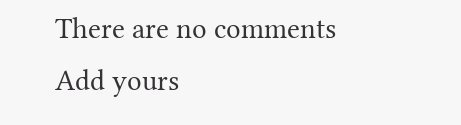There are no comments
Add yours